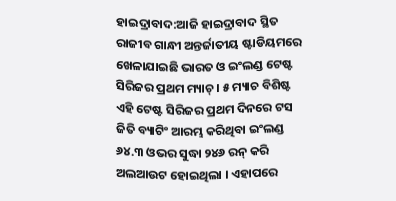ହାଇଦ୍ରାବାଦ:ଆଜି ହାଇଦ୍ରାବାଦ ସ୍ଥିତ ରାଜୀବ ଗାନ୍ଧୀ ଅନ୍ତର୍ଜାତୀୟ ଷ୍ଟାଡିୟମରେ ଖେଳାଯାଇଛି ଭାରତ ଓ ଇଂଲଣ୍ଡ ଟେଷ୍ଟ ସିରିଜର ପ୍ରଥମ ମ୍ୟାଚ୍ । ୫ ମ୍ୟାଚ ବିଶିଷ୍ଟ ଏହି ଟେଷ୍ଟ ସିରିଜର ପ୍ରଥମ ଦିନରେ ଟସ ଜିତି ବ୍ୟାଟିଂ ଆରମ୍ଭ କରିଥିବା ଇଂଲଣ୍ଡ ୬୪.୩ ଓଭର ସୁଦ୍ଧା ୨୪୬ ରନ୍ କରି ଅଲଆଉଟ ହୋଇଥିଲା । ଏହାପରେ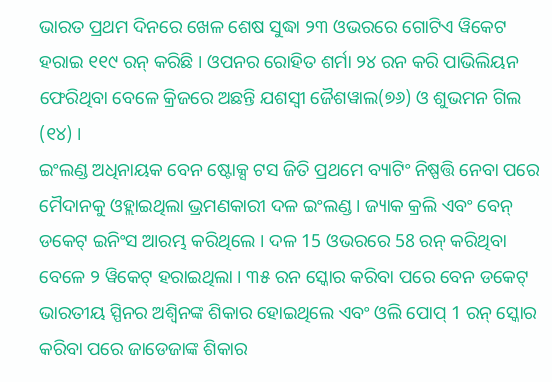ଭାରତ ପ୍ରଥମ ଦିନରେ ଖେଳ ଶେଷ ସୁଦ୍ଧା ୨୩ ଓଭରରେ ଗୋଟିଏ ୱିକେଟ ହରାଇ ୧୧୯ ରନ୍ କରିଛି । ଓପନର ରୋହିତ ଶର୍ମା ୨୪ ରନ କରି ପାଭିଲିୟନ ଫେରିଥିବା ବେଳେ କ୍ରିଜରେ ଅଛନ୍ତି ଯଶସ୍ବୀ ଜୈଶୱାଲ(୭୬) ଓ ଶୁଭମନ ଗିଲ (୧୪) ।
ଇଂଲଣ୍ଡ ଅଧିନାୟକ ବେନ ଷ୍ଟୋକ୍ସ ଟସ ଜିତି ପ୍ରଥମେ ବ୍ୟାଟିଂ ନିଷ୍ପତ୍ତି ନେବା ପରେ ମୈଦାନକୁ ଓହ୍ଲାଇଥିଲା ଭ୍ରମଣକାରୀ ଦଳ ଇଂଲଣ୍ଡ । ଜ୍ୟାକ କ୍ରଲି ଏବଂ ବେନ୍ ଡକେଟ୍ ଇନିଂସ ଆରମ୍ଭ କରିଥିଲେ । ଦଳ 15 ଓଭରରେ 58 ରନ୍ କରିଥିବା ବେଳେ ୨ ୱିକେଟ୍ ହରାଇଥିଲା । ୩୫ ରନ ସ୍କୋର କରିବା ପରେ ବେନ ଡକେଟ୍ ଭାରତୀୟ ସ୍ପିନର ଅଶ୍ବିନଙ୍କ ଶିକାର ହୋଇଥିଲେ ଏବଂ ଓଲି ପୋପ୍ 1 ରନ୍ ସ୍କୋର କରିବା ପରେ ଜାଡେଜାଙ୍କ ଶିକାର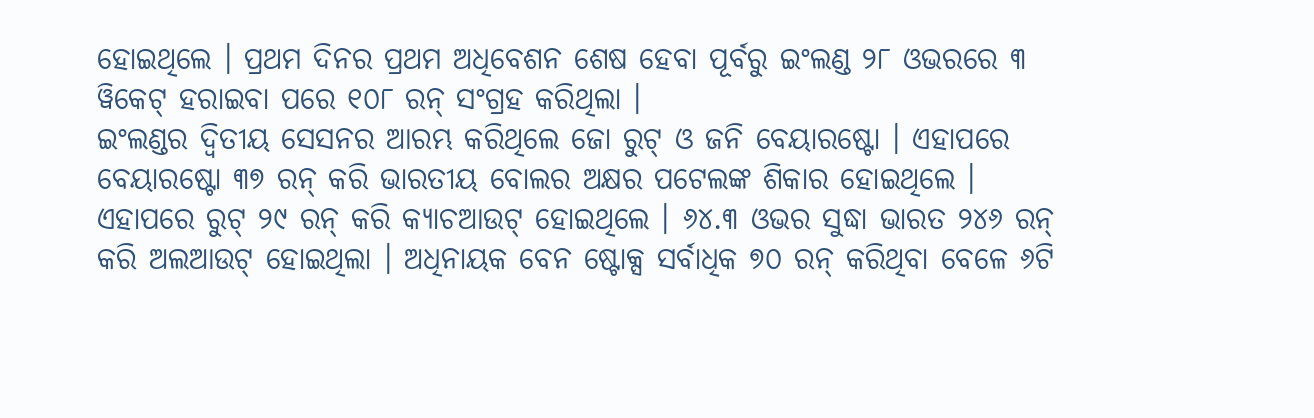ହୋଇଥିଲେ । ପ୍ରଥମ ଦିନର ପ୍ରଥମ ଅଧିବେଶନ ଶେଷ ହେବା ପୂର୍ବରୁ ଇଂଲଣ୍ଡ ୨୮ ଓଭରରେ ୩ ୱିକେଟ୍ ହରାଇବା ପରେ ୧୦୮ ରନ୍ ସଂଗ୍ରହ କରିଥିଲା ।
ଇଂଲଣ୍ଡର ଦ୍ବିତୀୟ ସେସନର ଆରମ୍ଭ କରିଥିଲେ ଜୋ ରୁଟ୍ ଓ ଜନି ବେୟାରଷ୍ଟୋ । ଏହାପରେ ବେୟାରଷ୍ଟୋ ୩୭ ରନ୍ କରି ଭାରତୀୟ ବୋଲର ଅକ୍ଷର ପଟେଲଙ୍କ ଶିକାର ହୋଇଥିଲେ । ଏହାପରେ ରୁଟ୍ ୨୯ ରନ୍ କରି କ୍ୟାଚଆଉଟ୍ ହୋଇଥିଲେ । ୬୪.୩ ଓଭର ସୁଦ୍ଧା ଭାରତ ୨୪୬ ରନ୍ କରି ଅଲଆଉଟ୍ ହୋଇଥିଲା । ଅଧିନାୟକ ବେନ ଷ୍ଟୋକ୍ସ ସର୍ବାଧିକ ୭୦ ରନ୍ କରିଥିବା ବେଳେ ୬ଟି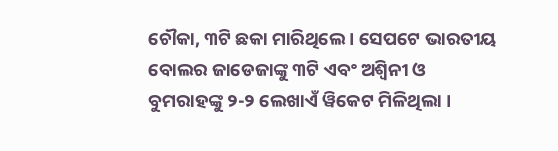ଚୌକା, ୩ଟି ଛକା ମାରିଥିଲେ । ସେପଟେ ଭାରତୀୟ ବୋଲର ଜାଡେଜାଙ୍କୁ ୩ଟି ଏବଂ ଅଶ୍ବିନୀ ଓ ବୁମରାହଙ୍କୁ ୨-୨ ଲେଖାଏଁ ୱିକେଟ ମିଳିଥିଲା ।